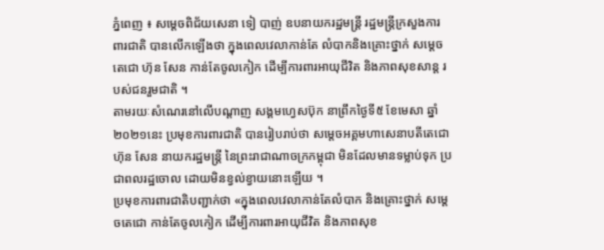ភ្នំពេញ ៖ សម្ដេចពិជ័យសេនា ទៀ បាញ់ ឧបនាយករដ្ឋមន្រ្តី រដ្ឋមន្រ្តីក្រសួងការពារជាតិ បានលើកឡើងថា ក្នុងពេលវេលាកាន់តែ លំបាកនិងគ្រោះថ្នាក់ សម្តេចតេជោ ហ៊ុន សែន កាន់តែចូលកៀក ដើម្បីការពារអាយុជីវិត និងភាពសុខសាន្ត របស់ជនរួមជាតិ ។
តាមរយៈសំណេរនៅលើបណ្ដាញ សង្គមហ្វេសប៊ុក នាព្រឹកថ្ងៃទី៥ ខែមេសា ឆ្នាំ២០២១នេះ ប្រមុខការពារជាតិ បានរៀបរាប់ថា សម្តេចអគ្គមហាសេនាបតីតេជោ ហ៊ុន សែន នាយករដ្ឋមន្ត្រី នៃព្រះរាជាណាចក្រកម្ពុជា មិនដែលមានទម្លាប់ទុក ប្រជាពលរដ្ឋចោល ដោយមិនខ្វល់ខ្វាយនោះឡើយ ។
ប្រមុខការពារជាតិបញ្ជាក់ថា «ក្នុងពេលវេលាកាន់តែលំបាក និងគ្រោះថ្នាក់ សម្តេចតេជោ កាន់តែចូលកៀក ដើម្បីការពារអាយុជីវិត និងភាពសុខ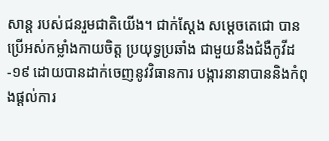សាន្ត របស់ជនរួមជាតិយើង។ ជាក់ស្តែង សម្តេចតេជោ បានប្រើអស់កម្លាំងកាយចិត្ត ប្រយុទ្ធប្រឆាំង ជាមួយនឹងជំងឺកូវីដ-១៩ ដោយបានដាក់ចេញនូវវិធានការ បង្ការនានាបាននិងកំពុងផ្តល់ការ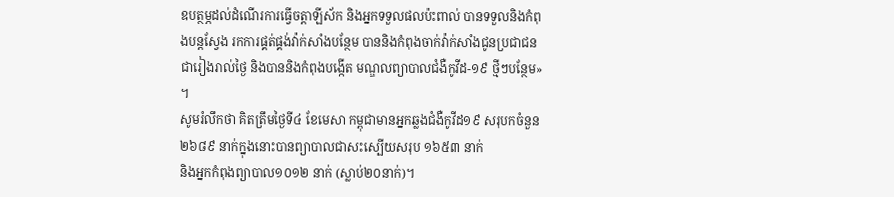ឧបត្ថម្ភដល់ដំណើរការធ្វើចត្តាឡីស័ក និងអ្នកទទួលផលប៉ះពាល់ បានទទួលនិងកំពុងបន្តស្វែង រកការផ្គត់ផ្គង់វ៉ាក់សាំងបន្ថែម បាននិងកំពុងចាក់វ៉ាក់សាំងជូនប្រជាជនជារៀងរាល់ថ្ងៃ និងបាននិងកំពុងបង្កើត មណ្ឌលព្យាបាលជំងឺកូវីដ-១៩ ថ្មីៗបន្ថែម» ។
សូមរំលឹកថា គិតត្រឹមថ្ងៃទី៤ ខែមេសា កម្ពុជាមានអ្នកឆ្លងជំងឺកូវីដ១៩ សរុបកចំនួន ២៦៨៩ នាក់ក្នុងនោះបានព្យាបាលជាសះស្បើយសរុប ១៦៥៣ នាក់
និងអ្នកកំពុងព្យាបាល១០១២ នាក់ (ស្លាប់២០នាក់)។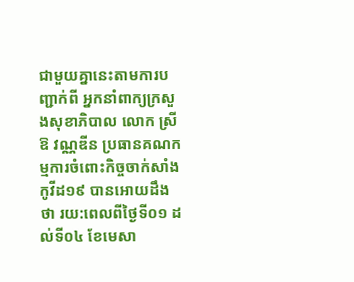ជាមួយគ្នានេះតាមការបញ្ជាក់ពី អ្នកនាំពាក្យក្រសួងសុខាភិបាល លោក ស្រី ឱ វណ្ណឌីន ប្រធានគណកម្មការចំពោះកិច្ចចាក់សាំងកូវីដ១៩ បានអោយដឹងថា រយ:ពេលពីថ្ងៃទី០១ ដល់ទី០៤ ខែមេសា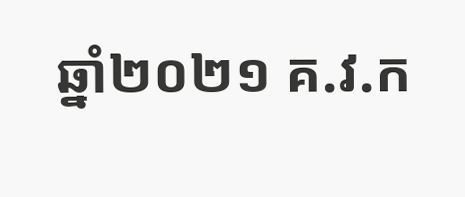ឆ្នាំ២០២១ គ.វ.ក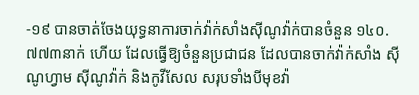-១៩ បានចាត់ចែងយុទ្ធនាការចាក់វ៉ាក់សាំងស៊ីណូវ៉ាក់បានចំនួន ១៤០.៧៧៣នាក់ ហើយ ដែលធ្វើឱ្យចំនួនប្រជាជន ដែលបានចាក់វ៉ាក់សាំង ស៊ីណូហ្វាម ស៊ីណូវ៉ាក់ និងកូវីសែល សរុបទាំងបីមុខវ៉ា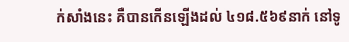ក់សាំងនេះ គឺបានកើនឡើងដល់ ៤១៨.៥៦៩នាក់ នៅទូ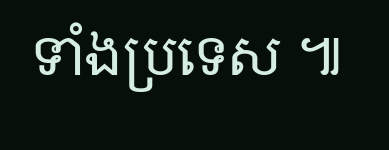ទាំងប្រទេស ៕